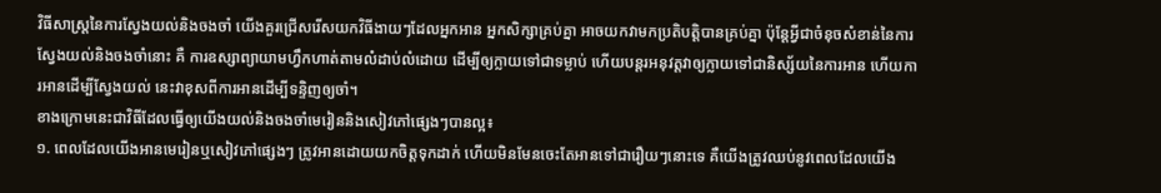វិធីសាស្រ្តនៃការស្វែងយល់និងចងចាំ យើងគួរជ្រើសរើសយកវិធីងាយៗដែលអ្នកអាន អ្នកសិក្សាគ្រប់គ្នា អាចយកវាមកប្រតិបត្តិបានគ្រប់គ្នា ប៉ុន្តែអ្វីជាចំនុចសំខាន់នៃការស្វែងយល់និងចងចាំនោះ គឺ ការឧស្សាព្យាយាមហ្វឹកហាត់តាមលំដាប់លំដោយ ដើម្បីឲ្យក្លាយទៅជាទម្លាប់ ហើយបន្តរអនុវត្តវាឲ្យក្លាយទៅជានិស្ស័យនៃការអាន ហើយការអានដើម្បីស្វែងយល់ នេះវាខុសពីការអានដើម្បីទន្ទិញឲ្យចាំ។
ខាងក្រោមនេះជាវិធីដែលធ្វើឲ្យយើងយល់និងចងចាំមេរៀននិងសៀវភៅផ្សេងៗបានល្អ៖
១. ពេលដែលយើងអានមេរៀនឬសៀវភៅផ្សេងៗ ត្រូវអានដោយយកចិត្តទុកដាក់ ហើយមិនមែនចេះតែអានទៅជារឿយៗនោះទេ គឺយើងត្រូវឈប់នូវពេលដែលយើង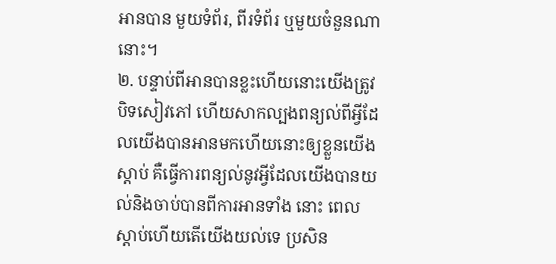អានបាន មួយទំព័រ, ពីរទំព័រ ឬមួយចំនួនណានោះ។
២. បន្ទាប់ពីអានបានខ្លះហើយនោះយើងត្រូវបិទសៀវភៅ ហើយសាកល្បងពន្យល់ពីអ្វីដែលយើងបានអានមកហើយនោះឲ្យខ្លួនយើង ស្តាប់ គឺធ្វើការពន្យល់នូវអ្វីដែលយើងបានយល់និងចាប់បានពីការអានទាំង នោះ ពេលស្តាប់ហើយតើយើងយល់ទេ ប្រសិន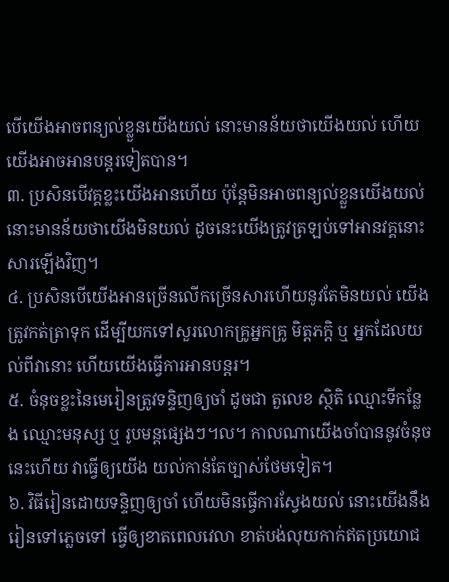បើយើងអាចពន្យល់ខ្លួនយើងយល់ នោះមានន័យថាយើងយល់ ហើយ យើងអាចអានបន្តរទៀតបាន។
៣. ប្រសិនបើវគ្គខ្លះយើងអានហើយ ប៉ុន្តែមិនអាចពន្យល់ខ្លួនយើងយល់ នោះមានន័យថាយើងមិនយល់ ដូចនេះយើងត្រូវត្រឡប់ទៅអានវគ្គនោះសារឡើងវិញ។
៤. ប្រសិនបើយើងអានច្រើនលើកច្រើនសារហើយនូវតែមិនយល់ យើងត្រូវកត់ត្រាទុក ដើម្បីយកទៅសួរលោកគ្រូអ្នកគ្រូ មិត្តភក្តិ ឬ អ្នកដែលយល់ពីវានោះ ហើយយើងធ្វើការអានបន្តរ។
៥. ចំនុចខ្លះនៃមេរៀនត្រូវទន្ទិញឲ្យចាំ ដូចជា តួលេខ ស្ថិតិ ឈ្មោះទីកន្លែង ឈ្មោះមនុស្ស ឬ រូបមន្តផ្សេងៗ។ល។ កាលណាយើងចាំបាននូវចំនុចនេះហើយ វាធ្វើឲ្យយើង យល់កាន់តែច្បាស់ថែមទៀត។
៦. វិធីរៀនដោយទន្ទិញឲ្យចាំ ហើយមិនធ្វើការស្វែងយល់ នោះយើងនឹងរៀនទៅភ្លេចទៅ ធ្វើឲ្យខាតពេលវេលា ខាត់បង់លុយកាក់ឥតប្រយោជ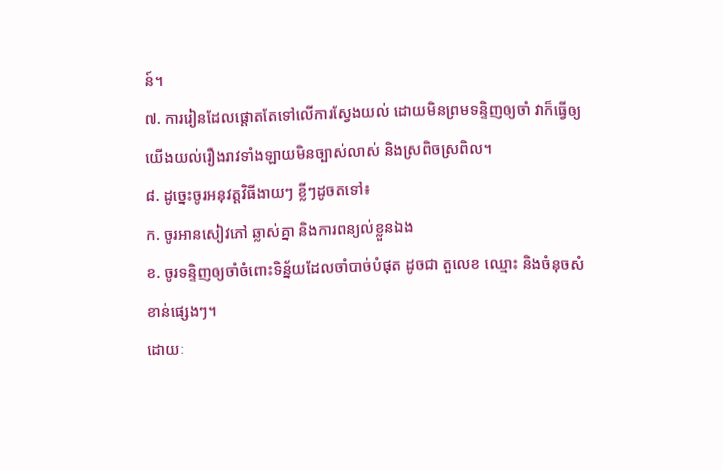ន៍។
៧. ការរៀនដែលផ្តោតតែទៅលើការស្វែងយល់ ដោយមិនព្រមទន្ទិញឲ្យចាំ វាក៏ធ្វើឲ្យយើងយល់រឿងរាវទាំងឡាយមិនច្បាស់លាស់ និងស្រពិចស្រពិល។
៨. ដូច្នេះចូរអនុវត្តវិធីងាយៗ ខ្លីៗដូចតទៅ៖
ក. ចូរអានសៀវភៅ ឆ្លាស់គ្នា និងការពន្យល់ខ្លួនឯង
ខ. ចូរទន្ទិញឲ្យចាំចំពោះទិន្ន័យដែលចាំបាច់បំផុត ដូចជា តួលេខ ឈ្មោះ និងចំនុចសំខាន់ផ្សេងៗ។
ដោយៈ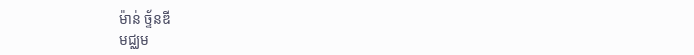ម៉ាន់ ច្ទ័នឌី
មជ្ឈម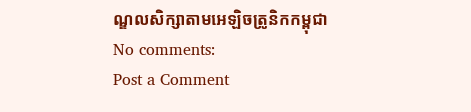ណ្ឌលសិក្សាតាមអេឡិចត្រូនិកកម្ពុជា
No comments:
Post a Comment